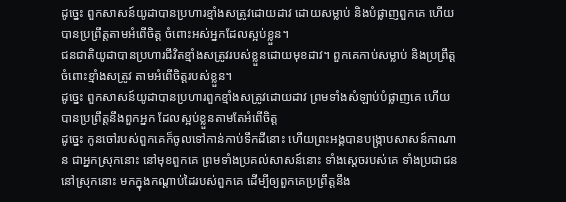ដូច្នេះ ពួកសាសន៍យូដាបានប្រហារខ្មាំងសត្រូវដោយដាវ ដោយសម្លាប់ និងបំផ្លាញពួកគេ ហើយបានប្រព្រឹត្តតាមអំពើចិត្ត ចំពោះអស់អ្នកដែលស្អប់ខ្លួន។
ជនជាតិយូដាបានប្រហារជីវិតខ្មាំងសត្រូវរបស់ខ្លួនដោយមុខដាវ។ ពួកគេកាប់សម្លាប់ និងប្រព្រឹត្តចំពោះខ្មាំងសត្រូវ តាមអំពើចិត្តរបស់ខ្លួន។
ដូច្នេះ ពួកសាសន៍យូដាបានប្រហារពួកខ្មាំងសត្រូវដោយដាវ ព្រមទាំងសំឡាប់បំផ្លាញគេ ហើយបានប្រព្រឹត្តនឹងពួកអ្នក ដែលស្អប់ខ្លួនតាមតែអំពើចិត្ត
ដូច្នេះ កូនចៅរបស់ពួកគេក៏ចូលទៅកាន់កាប់ទឹកដីនោះ ហើយព្រះអង្គបានបង្ក្រាបសាសន៍កាណាន ជាអ្នកស្រុកនោះ នៅមុខពួកគេ ព្រមទាំងប្រគល់សាសន៍នោះ ទាំងស្តេចរបស់គេ ទាំងប្រជាជននៅស្រុកនោះ មកក្នុងកណ្ដាប់ដៃរបស់ពួកគេ ដើម្បីឲ្យពួកគេប្រព្រឹត្តនឹង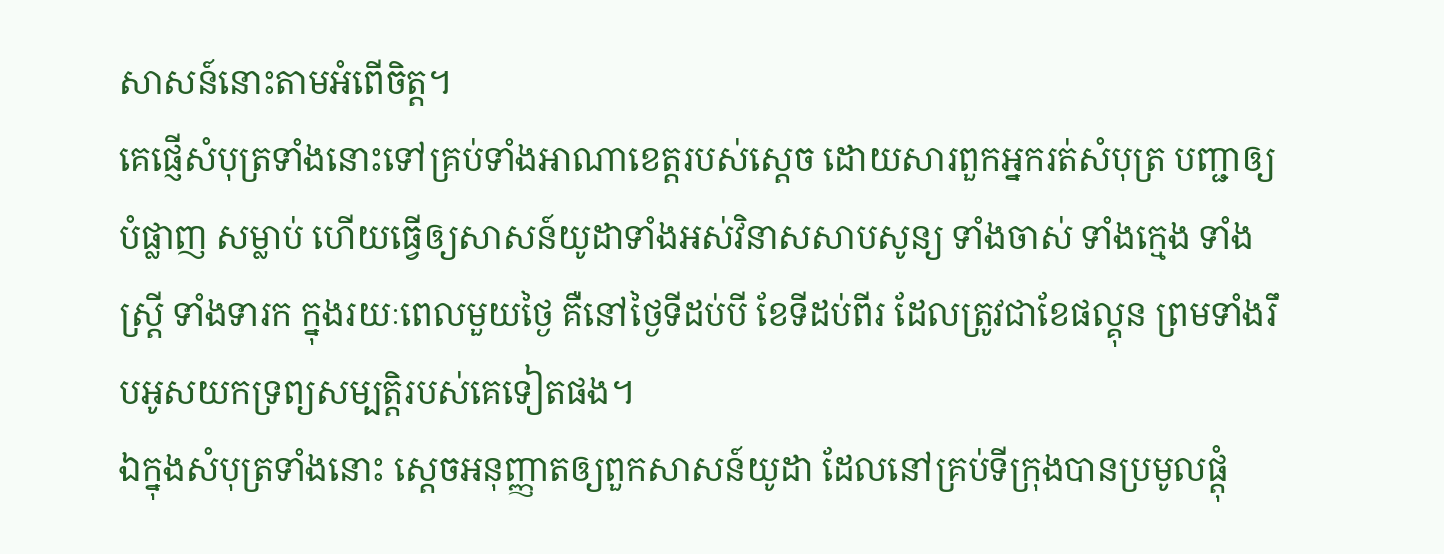សាសន៍នោះតាមអំពើចិត្ត។
គេផ្ញើសំបុត្រទាំងនោះទៅគ្រប់ទាំងអាណាខេត្តរបស់ស្តេច ដោយសារពួកអ្នករត់សំបុត្រ បញ្ជាឲ្យបំផ្លាញ សម្លាប់ ហើយធ្វើឲ្យសាសន៍យូដាទាំងអស់វិនាសសាបសូន្យ ទាំងចាស់ ទាំងក្មេង ទាំងស្ត្រី ទាំងទារក ក្នុងរយៈពេលមួយថ្ងៃ គឺនៅថ្ងៃទីដប់បី ខែទីដប់ពីរ ដែលត្រូវជាខែផល្គុន ព្រមទាំងរឹបអូសយកទ្រព្យសម្បត្តិរបស់គេទៀតផង។
ឯក្នុងសំបុត្រទាំងនោះ ស្ដេចអនុញ្ញាតឲ្យពួកសាសន៍យូដា ដែលនៅគ្រប់ទីក្រុងបានប្រមូលផ្ដុំ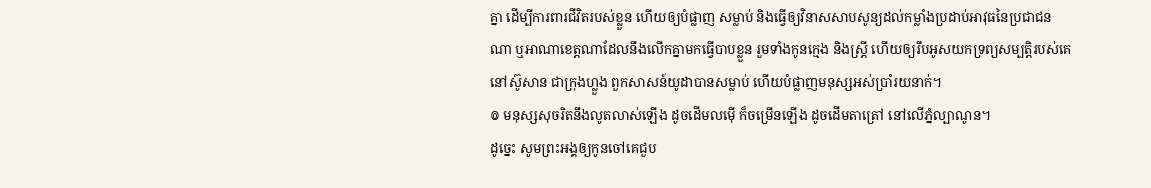គ្នា ដើម្បីការពារជីវិតរបស់ខ្លួន ហើយឲ្យបំផ្លាញ សម្លាប់ និងធ្វើឲ្យវិនាសសាបសូន្យដល់កម្លាំងប្រដាប់អាវុធនៃប្រជាជនណា ឬអាណាខេត្តណាដែលនឹងលើកគ្នាមកធ្វើបាបខ្លួន រួមទាំងកូនក្មេង និងស្ដ្រី ហើយឲ្យរឹបអូសយកទ្រព្យសម្បត្តិរបស់គេ
នៅស៊ូសាន ជាក្រុងហ្លួង ពួកសាសន៍យូដាបានសម្លាប់ ហើយបំផ្លាញមនុស្សអស់ប្រាំរយនាក់។
៙ មនុស្សសុចរិតនឹងលូតលាស់ឡើង ដូចដើមលម៉ើ ក៏ចម្រើនឡើង ដូចដើមតាត្រៅ នៅលើភ្នំល្បាណូន។
ដូច្នេះ សូមព្រះអង្គឲ្យកូនចៅគេជួប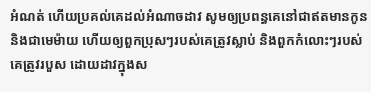អំណត់ ហើយប្រគល់គេដល់អំណាចដាវ សូមឲ្យប្រពន្ធគេនៅជាឥតមានកូន និងជាមេម៉ាយ ហើយឲ្យពួកប្រុសៗរបស់គេត្រូវស្លាប់ និងពួកកំលោះៗរបស់គេត្រូវរបួស ដោយដាវក្នុងស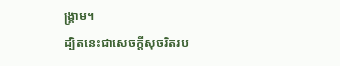ង្គ្រាម។
ដ្បិតនេះជាសេចក្ដីសុចរិតរប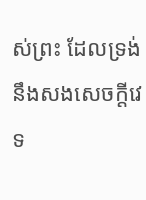ស់ព្រះ ដែលទ្រង់នឹងសងសេចក្ដីវេទ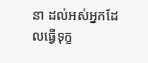នា ដល់អស់អ្នកដែលធ្វើទុក្ខ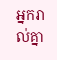អ្នករាល់គ្នា